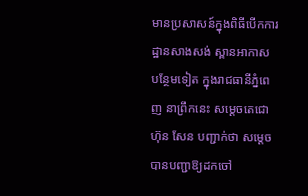មានប្រសាសន៍ក្នុងពិធីបើកការដ្ឋានសាងសង់ ស្ពានអាកាស បន្ថែមទៀត ក្នុងរាជធានីភ្នំពេញ នាព្រឹកនេះ សម្ដេចតេជោ ហ៊ុន សែន បញ្ជាក់ថា សម្តេចបានបញ្ជាឱ្យដកចៅ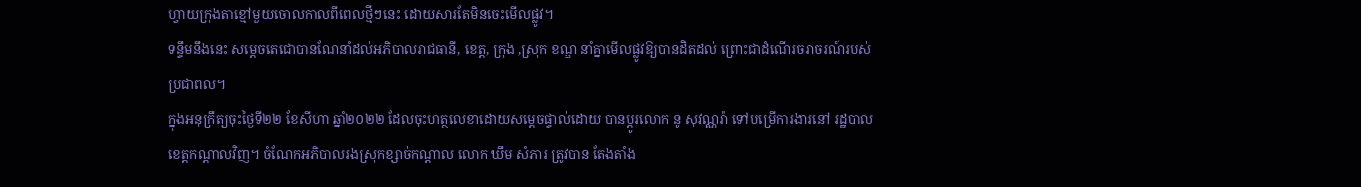ហ្វាយក្រុងតាខ្មៅមួយចោលកាលពីពេលថ្មីៗនេះ ដោយសារតែមិនចេះមើលផ្លូវ។
ទន្ទឹមនឹងនេះ សម្តេចតេជោបានណែនាំដល់អភិបាលរាជធានី, ខេត្ត, ក្រុង ,ស្រុក ខណ្ឌ នាំគ្នាមើលផ្លូវឱ្យបានដិតដល់ ព្រោះជាដំណើរចរាចរណ៍របស់ប្រជាពល។
ក្នុងអនុក្រឹត្យចុះថ្ងៃទី២២ ខែសីហា ឆ្នាំ២០២២ ដែលចុះហត្ថលេខាដោយសម្តេចផ្ទាល់ដោយ បានប្ដូរលោក នូ សុវណ្ណរ៉ា ទៅបម្រើការងារនៅ រដ្ឋបាលខេត្តកណ្ដាលវិញ។ ចំណែកអភិបាលរងស្រុកខ្សាច់កណ្ដាល លោក ឃឹម សំភារ ត្រូវបាន តែងតាំង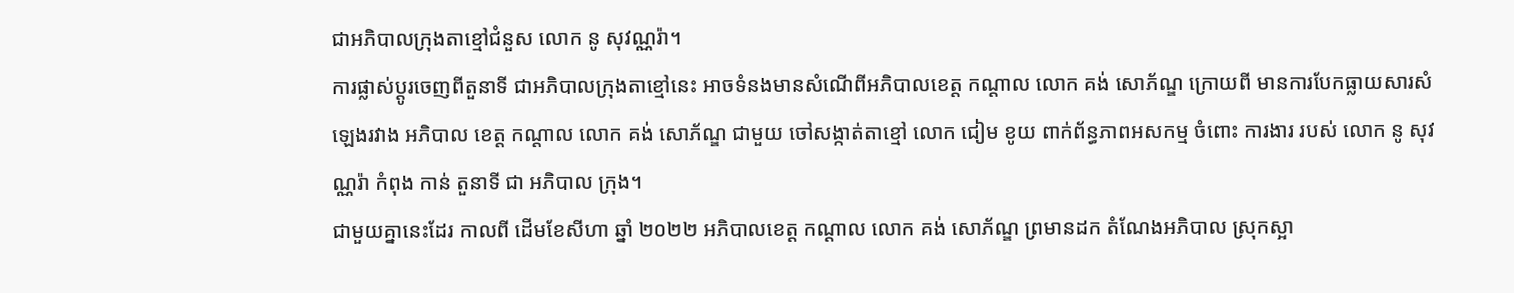ជាអភិបាលក្រុងតាខ្មៅជំនួស លោក នូ សុវណ្ណរ៉ា។
ការផ្លាស់ប្ដូរចេញពីតួនាទី ជាអភិបាលក្រុងតាខ្មៅនេះ អាចទំនងមានសំណើពីអភិបាលខេត្ត កណ្ដាល លោក គង់ សោភ័ណ្ឌ ក្រោយពី មានការបែកធ្លាយសារសំឡេងរវាង អភិបាល ខេត្ត កណ្ដាល លោក គង់ សោភ័ណ្ឌ ជាមួយ ចៅសង្កាត់តាខ្មៅ លោក ជៀម ខូយ ពាក់ព័ន្ធភាពអសកម្ម ចំពោះ ការងារ របស់ លោក នូ សុវណ្ណរ៉ា កំពុង កាន់ តួនាទី ជា អភិបាល ក្រុង។
ជាមួយគ្នានេះដែរ កាលពី ដើមខែសីហា ឆ្នាំ ២០២២ អភិបាលខេត្ត កណ្ដាល លោក គង់ សោភ័ណ្ឌ ព្រមានដក តំណែងអភិបាល ស្រុកស្អា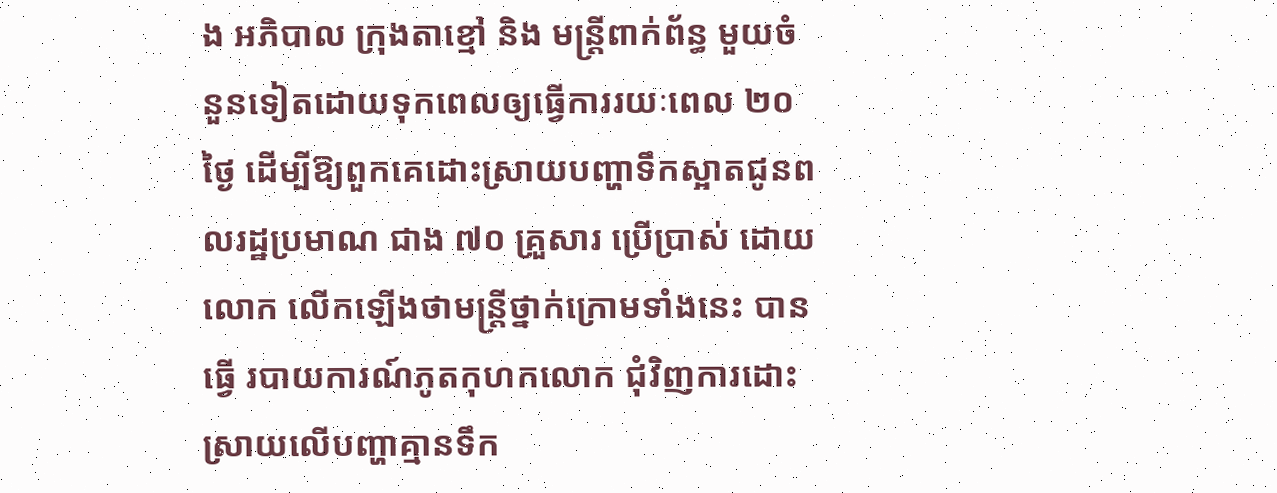ង អភិបាល ក្រុងតាខ្មៅ និង មន្ត្រីពាក់ព័ន្ធ មួយចំនួនទៀតដោយទុកពេលឲ្យធ្វើការរយៈពេល ២០ ថ្ងៃ ដើម្បីឱ្យពួកគេដោះស្រាយបញ្ហាទឹកស្អាតជូនពលរដ្ឋប្រមាណ ជាង ៧០ គ្រួសារ ប្រើប្រាស់ ដោយ លោក លើកឡើងថាមន្ត្រីថ្នាក់ក្រោមទាំងនេះ បានធ្វើ របាយការណ៍ភូតកុហកលោក ជុំវិញការដោះស្រាយលើបញ្ហាគ្មានទឹក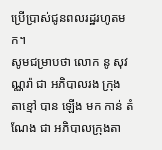ប្រើប្រាស់ជូនពលរដ្ឋរហូតមក។
សូមជម្រាបថា លោក នូ សុវណ្ណរ៉ា ជា អភិបាលរង ក្រុង តាខ្មៅ បាន ឡើង មក កាន់ តំណែង ជា អភិបាលក្រុងតា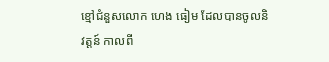ខ្មៅជំនួសលោក ហេង ធៀម ដែលបានចូលនិវត្តន៍ កាលពី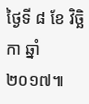ថ្ងៃទី ៨ ខែ វិច្ឆិកា ឆ្នាំ ២០១៧៕